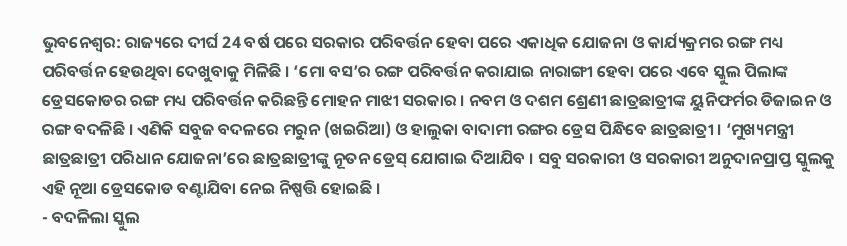ଭୁବନେଶ୍ବର: ରାଜ୍ୟରେ ଦୀର୍ଘ 24 ବର୍ଷ ପରେ ସରକାର ପରିବର୍ତ୍ତନ ହେବା ପରେ ଏକାଧିକ ଯୋଜନା ଓ କାର୍ଯ୍ୟକ୍ରମର ରଙ୍ଗ ମଧ୍ୟ ପରିବର୍ତ୍ତନ ହେଉଥିବା ଦେଖୁବାକୁ ମିଳିଛି । ‘ମୋ ବସ’ର ରଙ୍ଗ ପରିବର୍ତ୍ତନ କରାଯାଇ ନାରାଙ୍ଗୀ ହେବା ପରେ ଏବେ ସ୍କୁଲ ପିଲାଙ୍କ ଡ୍ରେସକୋଡର ରଙ୍ଗ ମଧ୍ୟ ପରିବର୍ତ୍ତନ କରିଛନ୍ତି ମୋହନ ମାଝୀ ସରକାର । ନବମ ଓ ଦଶମ ଶ୍ରେଣୀ ଛାତ୍ରଛାତ୍ରୀଙ୍କ ୟୁନିଫର୍ମର ଡିଜାଇନ ଓ ରଙ୍ଗ ବଦଳିଛି । ଏଣିକି ସବୁଜ ବଦଳରେ ମରୁନ (ଖଇରିଆ) ଓ ହାଲୁକା ବାଦାମୀ ରଙ୍ଗର ଡ୍ରେସ ପିନ୍ଧିବେ ଛାତ୍ରଛାତ୍ରୀ । ‘ମୁଖ୍ୟମନ୍ତ୍ରୀ ଛାତ୍ରଛାତ୍ରୀ ପରିଧାନ ଯୋଜନା’ରେ ଛାତ୍ରଛାତ୍ରୀଙ୍କୁ ନୂତନ ଡ୍ରେସ୍ ଯୋଗାଇ ଦିଆଯିବ । ସବୁ ସରକାରୀ ଓ ସରକାରୀ ଅନୁଦାନପ୍ରାପ୍ତ ସ୍କୁଲକୁ ଏହି ନୂଆ ଡ୍ରେସକୋଡ ବଣ୍ଟାଯିବା ନେଇ ନିଷ୍ପତ୍ତି ହୋଇଛି ।
- ବଦଳିଲା ସ୍କୁଲ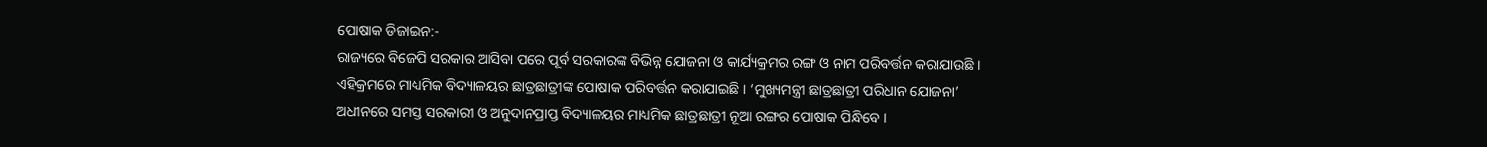ପୋଷାକ ଡିଜାଇନ:-
ରାଜ୍ୟରେ ବିଜେପି ସରକାର ଆସିବା ପରେ ପୂର୍ବ ସରକାରଙ୍କ ବିଭିନ୍ନ ଯୋଜନା ଓ କାର୍ଯ୍ୟକ୍ରମର ରଙ୍ଗ ଓ ନାମ ପରିବର୍ତ୍ତନ କରାଯାଉଛି । ଏହିକ୍ରମରେ ମାଧ୍ୟମିକ ବିଦ୍ୟାଳୟର ଛାତ୍ରଛାତ୍ରୀଙ୍କ ପୋଷାକ ପରିବର୍ତ୍ତନ କରାଯାଇଛି । ‘ମୁଖ୍ୟମନ୍ତ୍ରୀ ଛାତ୍ରଛାତ୍ରୀ ପରିଧାନ ଯୋଜନା’ ଅଧୀନରେ ସମସ୍ତ ସରକାରୀ ଓ ଅନୁଦାନପ୍ରାପ୍ତ ବିଦ୍ୟାଳୟର ମାଧ୍ୟମିକ ଛାତ୍ରଛାତ୍ରୀ ନୂଆ ରଙ୍ଗର ପୋଷାକ ପିନ୍ଧିବେ ।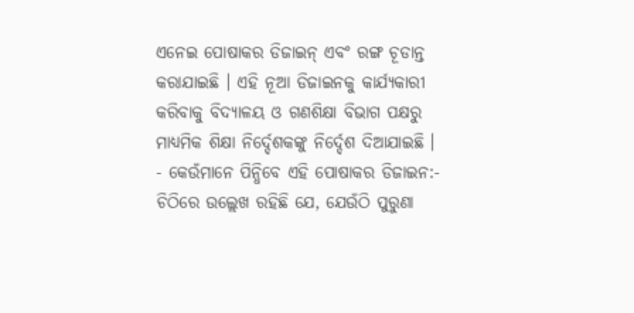ଏନେଇ ପୋଷାକର ଡିଜାଇନ୍ ଏବଂ ରଙ୍ଗ ଚୂଡାନ୍ତ କରାଯାଇଛି । ଏହି ନୂଆ ଡିଜାଇନକୁ କାର୍ଯ୍ୟକାରୀ କରିବାକୁ ବିଦ୍ୟାଳୟ ଓ ଗଣଶିକ୍ଷା ବିଭାଗ ପକ୍ଷରୁ ମାଧ୍ୟମିକ ଶିକ୍ଷା ନିର୍ଦ୍ଦେଶକଙ୍କୁ ନିର୍ଦ୍ଦେଶ ଦିଆଯାଇଛି ।
- କେଉଁମାନେ ପିନ୍ଧିବେ ଏହି ପୋଷାକର ଡିଜାଇନ:-
ଚିଠିରେ ଉଲ୍ଲେଖ ରହିଛି ଯେ, ଯେଉଁଠି ପୁରୁଣା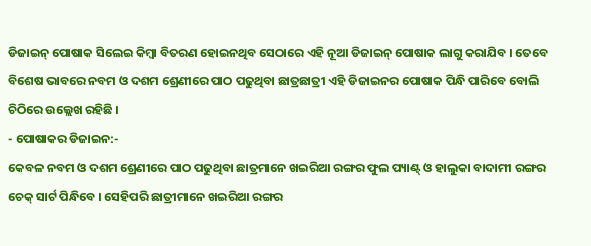ଡିଜାଇନ୍ ପୋଷାକ ସିଲେଇ କିମ୍ବା ବିତରଣ ହୋଇନଥିବ ସେଠାରେ ଏହି ନୂଆ ଡିଜାଇନ୍ ପୋଷାକ ଲାଗୁ କରାଯିବ । ତେବେ ବିଶେଷ ଭାବରେ ନବମ ଓ ଦଶମ ଶ୍ରେଣୀରେ ପାଠ ପଢୁଥିବା ଛାତ୍ରଛାତ୍ରୀ ଏହି ଡିଜାଇନର ପୋଷାକ ପିନ୍ଧି ପାରିବେ ବୋଲି ଚିଠିରେ ଉଲ୍ଲେଖ ରହିଛି ।
- ପୋଷାକର ଡିଜାଇନ:-
କେବଳ ନବମ ଓ ଦଶମ ଶ୍ରେଣୀରେ ପାଠ ପଢୁଥିବା ଛାତ୍ରମାନେ ଖଇରିଆ ରଙ୍ଗର ଫୁଲ ପ୍ୟାଣ୍ଟ୍ ଓ ହାଲୁକା ବାଦାମୀ ରଙ୍ଗର ଚେକ୍ ସାର୍ଟ ପିନ୍ଧିବେ । ସେହିପରି ଛାତ୍ରୀମାନେ ଖଇରିଆ ରଙ୍ଗର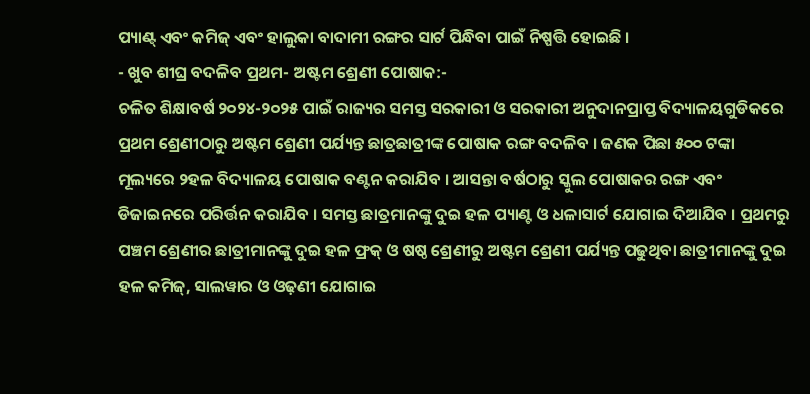ପ୍ୟାଣ୍ଟ୍ ଏବଂ କମିଜ୍ ଏବଂ ହାଲୁକା ବାଦାମୀ ରଙ୍ଗର ସାର୍ଟ ପିନ୍ଧିବା ପାଇଁ ନିଷ୍ପତ୍ତି ହୋଇଛି ।
- ଖୁବ ଶୀଘ୍ର ବଦଳିବ ପ୍ରଥମ- ଅଷ୍ଟମ ଶ୍ରେଣୀ ପୋଷାକ:-
ଚଳିତ ଶିକ୍ଷାବର୍ଷ ୨୦୨୪-୨୦୨୫ ପାଇଁ ରାଜ୍ୟର ସମସ୍ତ ସରକାରୀ ଓ ସରକାରୀ ଅନୁଦାନପ୍ରାପ୍ତ ବିଦ୍ୟାଳୟଗୁଡିକରେ ପ୍ରଥମ ଶ୍ରେଣୀଠାରୁ ଅଷ୍ଟମ ଶ୍ରେଣୀ ପର୍ଯ୍ୟନ୍ତ ଛାତ୍ରଛାତ୍ରୀଙ୍କ ପୋଷାକ ରଙ୍ଗ ବଦଳିବ । ଜଣକ ପିଛା ୫୦୦ ଟଙ୍କା ମୂଲ୍ୟରେ ୨ହଳ ବିଦ୍ୟାଳୟ ପୋଷାକ ବଣ୍ଟନ କରାଯିବ । ଆସନ୍ତା ବର୍ଷଠାରୁ ସ୍କୁଲ ପୋଷାକର ରଙ୍ଗ ଏବଂ ଡିଜାଇନରେ ପରିର୍ତ୍ତନ କରାଯିବ । ସମସ୍ତ ଛାତ୍ରମାନଙ୍କୁ ଦୁଇ ହଳ ପ୍ୟାଣ୍ଟ ଓ ଧଳାସାର୍ଟ ଯୋଗାଇ ଦିଆଯିବ । ପ୍ରଥମରୁ ପଞ୍ଚମ ଶ୍ରେଣୀର ଛାତ୍ରୀମାନଙ୍କୁ ଦୁଇ ହଳ ଫ୍ରକ୍ ଓ ଷଷ୍ଠ ଶ୍ରେଣୀରୁ ଅଷ୍ଟମ ଶ୍ରେଣୀ ପର୍ଯ୍ୟନ୍ତ ପଢୁଥିବା ଛାତ୍ରୀମାନଙ୍କୁ ଦୁଇ ହଳ କମିଜ୍, ସାଲୱାର ଓ ଓଢ଼ଣୀ ଯୋଗାଇ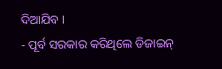ଦିଆଯିବ ।
- ପୂର୍ବ ସରକାର କରିଥିଲେ ଡିଜାଇନ୍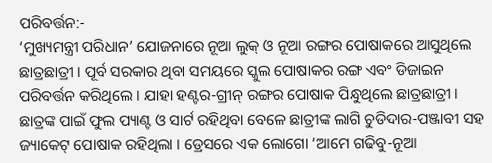ପରିବର୍ତ୍ତନ:-
‘ମୁଖ୍ୟମନ୍ତ୍ରୀ ପରିଧାନ’ ଯୋଜନାରେ ନୂଆ ଲୁକ୍ ଓ ନୂଆ ରଙ୍ଗର ପୋଷାକରେ ଆସୁଥିଲେ ଛାତ୍ରଛାତ୍ରୀ । ପୂର୍ବ ସରକାର ଥିବା ସମୟରେ ସ୍କୁଲ ପୋଷାକର ରଙ୍ଗ ଏବଂ ଡିଜାଇନ ପରିବର୍ତ୍ତନ କରିଥିଲେ । ଯାହା ହଣ୍ଟର-ଗ୍ରୀନ୍ ରଙ୍ଗର ପୋଷାକ ପିନ୍ଧୁଥିଲେ ଛାତ୍ରଛାତ୍ରୀ । ଛାତ୍ରଙ୍କ ପାଇଁ ଫୁଲ ପ୍ୟାଣ୍ଟ ଓ ସାର୍ଟ ରହିଥିବା ବେଳେ ଛାତ୍ରୀଙ୍କ ଲାଗି ଚୁଡିଦାର-ପଞ୍ଜାବୀ ସହ ଜ୍ୟାକେଟ୍ ପୋଷାକ ରହିଥିଲା । ଡ୍ରେସରେ ଏକ ଲୋଗୋ ‘ଆମେ ଗଢିବୁ-ନୂଆ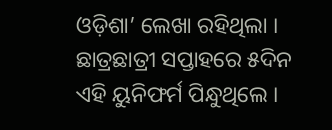ଓଡ଼ିଶା’ ଲେଖା ରହିଥିଲା । ଛାତ୍ରଛାତ୍ରୀ ସପ୍ତାହରେ ୫ଦିନ ଏହି ୟୁନିଫର୍ମ ପିନ୍ଧୁଥିଲେ ।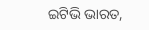ଇଟିଭି ଭାରତ,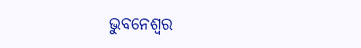ଭୁବନେଶ୍ବର